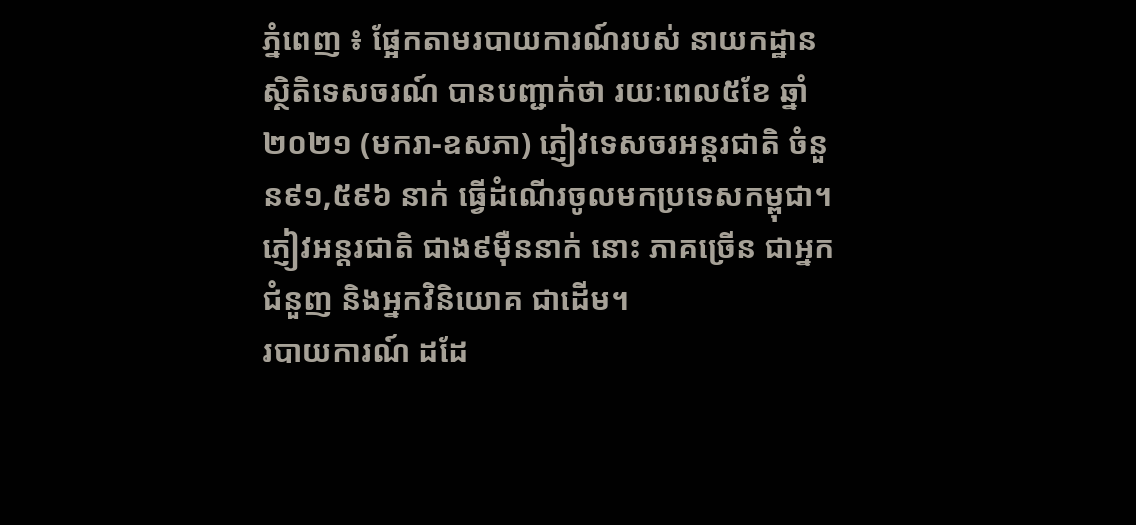ភ្នំពេញ ៖ ផ្អែកតាមរបាយការណ៍របស់ នាយកដ្ឋានស្ថិតិទេសចរណ៍ បានបញ្ជាក់ថា រយៈពេល៥ខែ ឆ្នាំ២០២១ (មករា-ឧសភា) ភ្ញៀវទេសចរអន្តរជាតិ ចំនួន៩១,៥៩៦ នាក់ ធ្វើដំណើរចូលមកប្រទេសកម្ពុជា។
ភ្ញៀវអន្ដរជាតិ ជាង៩ម៉ឺននាក់ នោះ ភាគច្រើន ជាអ្នកជំនួញ និងអ្នកវិនិយោគ ជាដើម។
របាយការណ៍ ដដែ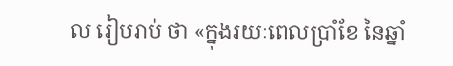ល រៀបរាប់ ថា «ក្នុងរយៈពេលប្រាំខែ នៃឆ្នាំ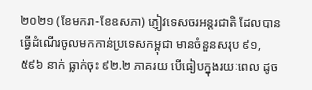២០២១ (ខែមករា-ខែឧសភា) ភ្ញៀវទេសចរអន្តរជាតិ ដែលបានធ្វើដំណើរចូលមកកាន់ប្រទេសកម្ពុជា មានចំនួនសរុប ៩១,៥៩៦ នាក់ ធ្លាក់ចុះ ៩២.២ ភាគរយ បើធៀបក្នុងរយៈពេល ដូច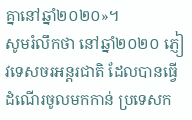គ្នានៅឆ្នាំ២០២០»។
សូមរំលឹកថា នៅឆ្នាំ២០២០ ភ្ញៀវទេសចរអន្តរជាតិ ដែលបានធ្វើដំណើរចូលមកកាន់ ប្រទេសក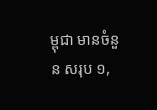ម្ពុជា មានចំនួន សរុប ១,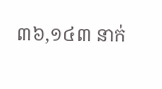៣៦,១៤៣ នាក់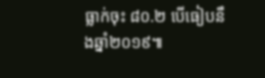ធ្លាក់ចុះ ៨០.២ បើធៀបនឹងឆ្នាំ២០១៩៕